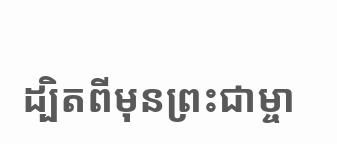ដ្បិតពីមុនព្រះជាម្ចា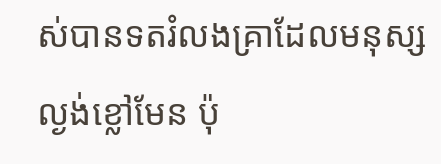ស់បានទតរំលងគ្រាដែលមនុស្សល្ងង់ខ្លៅមែន ប៉ុ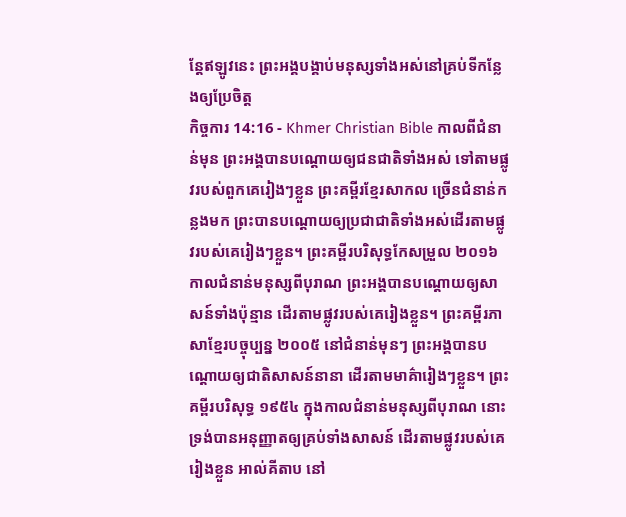ន្ដែឥឡូវនេះ ព្រះអង្គបង្គាប់មនុស្សទាំងអស់នៅគ្រប់ទីកន្លែងឲ្យប្រែចិត្ត
កិច្ចការ 14:16 - Khmer Christian Bible កាលពីជំនាន់មុន ព្រះអង្គបានបណ្ដោយឲ្យជនជាតិទាំងអស់ ទៅតាមផ្លូវរបស់ពួកគេរៀងៗខ្លួន ព្រះគម្ពីរខ្មែរសាកល ច្រើនជំនាន់កន្លងមក ព្រះបានបណ្ដោយឲ្យប្រជាជាតិទាំងអស់ដើរតាមផ្លូវរបស់គេរៀងៗខ្លួន។ ព្រះគម្ពីរបរិសុទ្ធកែសម្រួល ២០១៦ កាលជំនាន់មនុស្សពីបុរាណ ព្រះអង្គបានបណ្ដោយឲ្យសាសន៍ទាំងប៉ុន្មាន ដើរតាមផ្លូវរបស់គេរៀងខ្លួន។ ព្រះគម្ពីរភាសាខ្មែរបច្ចុប្បន្ន ២០០៥ នៅជំនាន់មុនៗ ព្រះអង្គបានបណ្ដោយឲ្យជាតិសាសន៍នានា ដើរតាមមាគ៌ារៀងៗខ្លួន។ ព្រះគម្ពីរបរិសុទ្ធ ១៩៥៤ ក្នុងកាលជំនាន់មនុស្សពីបុរាណ នោះទ្រង់បានអនុញ្ញាតឲ្យគ្រប់ទាំងសាសន៍ ដើរតាមផ្លូវរបស់គេរៀងខ្លួន អាល់គីតាប នៅ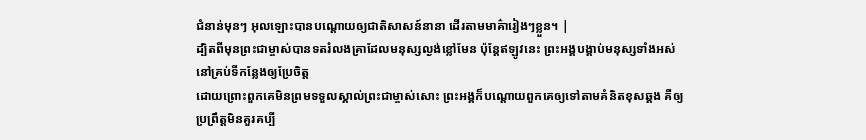ជំនាន់មុនៗ អុលឡោះបានបណ្ដោយឲ្យជាតិសាសន៍នានា ដើរតាមមាគ៌ារៀងៗខ្លួន។ |
ដ្បិតពីមុនព្រះជាម្ចាស់បានទតរំលងគ្រាដែលមនុស្សល្ងង់ខ្លៅមែន ប៉ុន្ដែឥឡូវនេះ ព្រះអង្គបង្គាប់មនុស្សទាំងអស់នៅគ្រប់ទីកន្លែងឲ្យប្រែចិត្ត
ដោយព្រោះពួកគេមិនព្រមទទួលស្គាល់ព្រះជាម្ចាស់សោះ ព្រះអង្គក៏បណ្ដោយពួកគេឲ្យទៅតាមគំនិតខុសឆ្គង គឺឲ្យប្រព្រឹត្ដមិនគួរគប្បី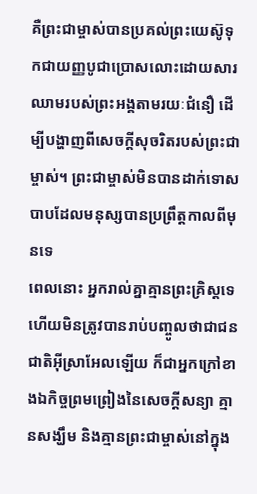គឺព្រះជាម្ចាស់បានប្រគល់ព្រះយេស៊ូទុកជាយញ្ញបូជាប្រោសលោះដោយសារឈាមរបស់ព្រះអង្គតាមរយៈជំនឿ ដើម្បីបង្ហាញពីសេចក្ដីសុចរិតរបស់ព្រះជាម្ចាស់។ ព្រះជាម្ចាស់មិនបានដាក់ទោសបាបដែលមនុស្សបានប្រព្រឹត្ដកាលពីមុនទេ
ពេលនោះ អ្នករាល់គ្នាគ្មានព្រះគ្រិស្ដទេ ហើយមិនត្រូវបានរាប់បញ្ចូលថាជាជនជាតិអ៊ីស្រាអែលឡើយ ក៏ជាអ្នកក្រៅខាងឯកិច្ចព្រមព្រៀងនៃសេចក្ដីសន្យា គ្មានសង្ឃឹម និងគ្មានព្រះជាម្ចាស់នៅក្នុង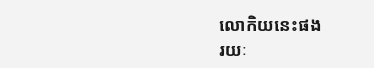លោកិយនេះផង
រយៈ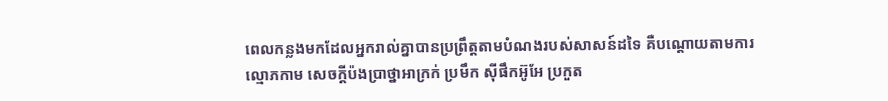ពេលកន្លងមកដែលអ្នករាល់គ្នាបានប្រព្រឹត្ដតាមបំណងរបស់សាសន៍ដទៃ គឺបណ្ដោយតាមការល្មោភកាម សេចក្ដីប៉ងប្រាថ្នាអាក្រក់ ប្រមឹក ស៊ីផឹកអ៊ូអែ ប្រកួត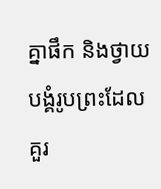គ្នាផឹក និងថ្វាយបង្គំរូបព្រះដែលគួរ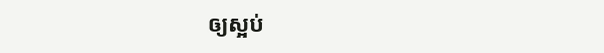ឲ្យស្អប់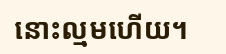នោះល្មមហើយ។